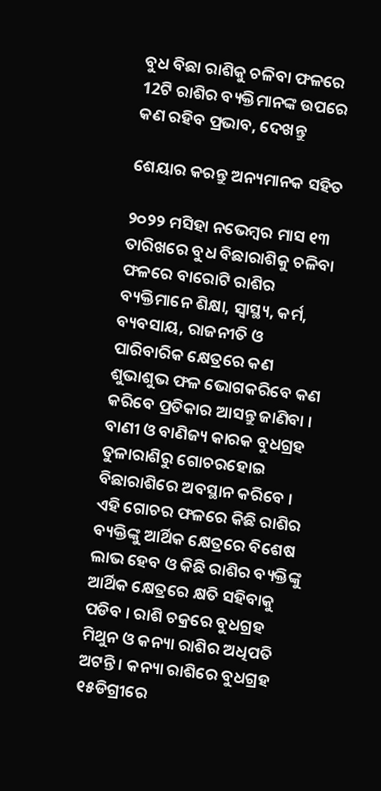ବୁଧ ବିଛା ରାଶିକୁ ଚଳିବା ଫଳରେ 12ଟି ରାଶିର ବ୍ୟକ୍ତିମାନଙ୍କ ଉପରେ କଣ ରହିବ ପ୍ରଭାବ, ଦେଖନ୍ତୁ

ଶେୟାର କରନ୍ତୁ ଅନ୍ୟମାନକ ସହିତ

୨୦୨୨ ମସିହା ନଭେମ୍ବର ମାସ ୧୩ ତାରିଖରେ ବୁଧ ବିଛାରାଶିକୁ ଚଳିବା ଫଳରେ ବାରୋଟି ରାଶିର ବ୍ୟକ୍ତିମାନେ ଶିକ୍ଷା, ସ୍ୱାସ୍ଥ୍ୟ, କର୍ମ, ବ୍ୟବସାୟ, ରାଜନୀତି ଓ ପାରିବାରିକ କ୍ଷେତ୍ରରେ କଣ ଶୁଭାଶୁଭ ଫଳ ଭୋଗକରିବେ କଣ କରିବେ ପ୍ରତିକାର ଆସନ୍ତୁ ଜାଣିବା । ବାଣୀ ଓ ବାଣିଜ୍ୟ କାରକ ବୁଧଗ୍ରହ ତୁଳାରାଶିରୁ ଗୋଚରହୋଇ ବିଛାରାଶିରେ ଅବସ୍ଥାନ କରିବେ । ଏହି ଗୋଚର ଫଳରେ କିଛି ରାଶିର ବ୍ୟକ୍ତିଙ୍କୁ ଆର୍ଥିକ କ୍ଷେତ୍ରରେ ବିଶେଷ ଲାଭ ହେବ ଓ କିଛି ରାଶିର ବ୍ୟକ୍ତିଙ୍କୁ ଆର୍ଥିକ କ୍ଷେତ୍ରରେ କ୍ଷତି ସହିବାକୁ ପଡିବ । ରାଶି ଚକ୍ରରେ ବୁଧଗ୍ରହ ମିଥୁନ ଓ କନ୍ୟା ରାଶିର ଅଧିପତି ଅଟନ୍ତି । କନ୍ୟା ରାଶିରେ ବୁଧଗ୍ରହ ୧୫ଡିଗ୍ରୀରେ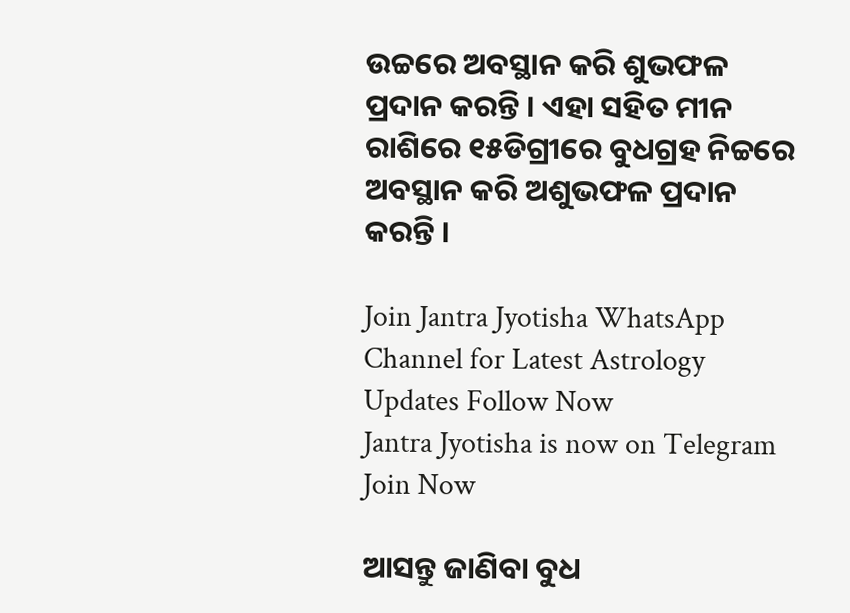ଉଚ୍ଚରେ ଅବସ୍ଥାନ କରି ଶୁଭଫଳ ପ୍ରଦାନ କରନ୍ତି । ଏହା ସହିତ ମୀନ ରାଶିରେ ୧୫ଡିଗ୍ରୀରେ ବୁଧଗ୍ରହ ନିଚ୍ଚରେ ଅବସ୍ଥାନ କରି ଅଶୁଭଫଳ ପ୍ରଦାନ କରନ୍ତି ।

Join Jantra Jyotisha WhatsApp Channel for Latest Astrology Updates Follow Now
Jantra Jyotisha is now on Telegram Join Now

ଆସନ୍ତୁ ଜାଣିବା ବୁଧ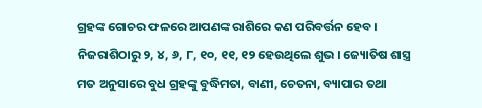ଗ୍ରହଙ୍କ ଗୋଚର ଫଳରେ ଆପଣଙ୍କ ରାଶିରେ କଣ ପରିବର୍ତ୍ତନ ହେବ । ନିଜରାଶିଠାରୁ ୨, ୪, ୬, ୮, ୧୦, ୧୧, ୧୨ ହେଉଥିଲେ ଶୁଭ । ଜ୍ୟୋତିଷ ଶାସ୍ତ୍ର ମତ ଅନୁସାରେ ବୁଧ ଗ୍ରହଙ୍କୁ ବୁଦ୍ଧିମତା, ବାଣୀ, ଚେତନା, ବ୍ୟାପାର ତଥା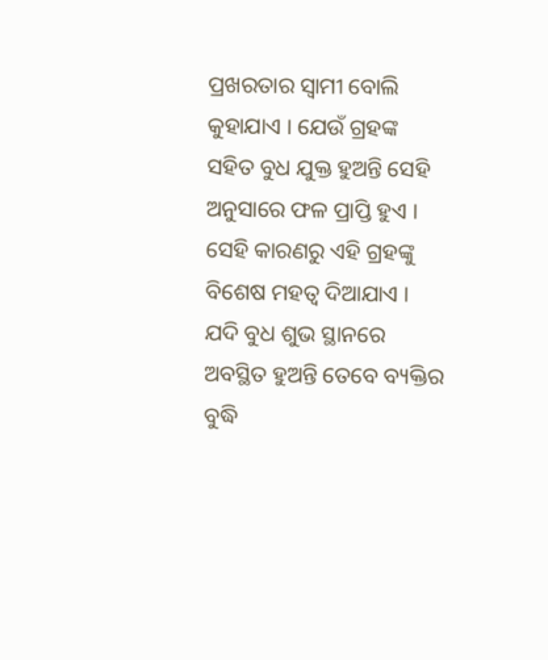ପ୍ରଖରତାର ସ୍ୱାମୀ ବୋଲି କୁହାଯାଏ । ଯେଉଁ ଗ୍ରହଙ୍କ ସହିତ ବୁଧ ଯୁକ୍ତ ହୁଅନ୍ତି ସେହି ଅନୁସାରେ ଫଳ ପ୍ରାପ୍ତି ହୁଏ । ସେହି କାରଣରୁ ଏହି ଗ୍ରହଙ୍କୁ ବିଶେଷ ମହତ୍ୱ ଦିଆଯାଏ । ଯଦି ବୁଧ ଶୁଭ ସ୍ଥାନରେ ଅବସ୍ଥିତ ହୁଅନ୍ତି ତେବେ ବ୍ୟକ୍ତିର ବୁଦ୍ଧି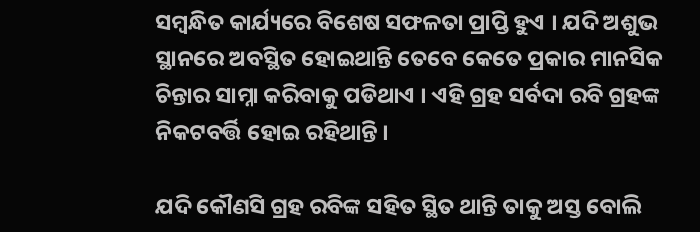ସମ୍ବନ୍ଧିତ କାର୍ଯ୍ୟରେ ବିଶେଷ ସଫଳତା ପ୍ରାପ୍ତି ହୁଏ । ଯଦି ଅଶୁଭ ସ୍ଥାନରେ ଅବସ୍ଥିତ ହୋଇଥାନ୍ତି ତେବେ କେତେ ପ୍ରକାର ମାନସିକ ଚିନ୍ତାର ସାମ୍ନା କରିବାକୁ ପଡିଥାଏ । ଏହି ଗ୍ରହ ସର୍ବଦା ରବି ଗ୍ରହଙ୍କ ନିକଟବର୍ତ୍ତି ହୋଇ ରହିଥାନ୍ତି ।

ଯଦି କୌଣସି ଗ୍ରହ ରବିଙ୍କ ସହିତ ସ୍ଥିତ ଥାନ୍ତି ତାକୁ ଅସ୍ତ ବୋଲି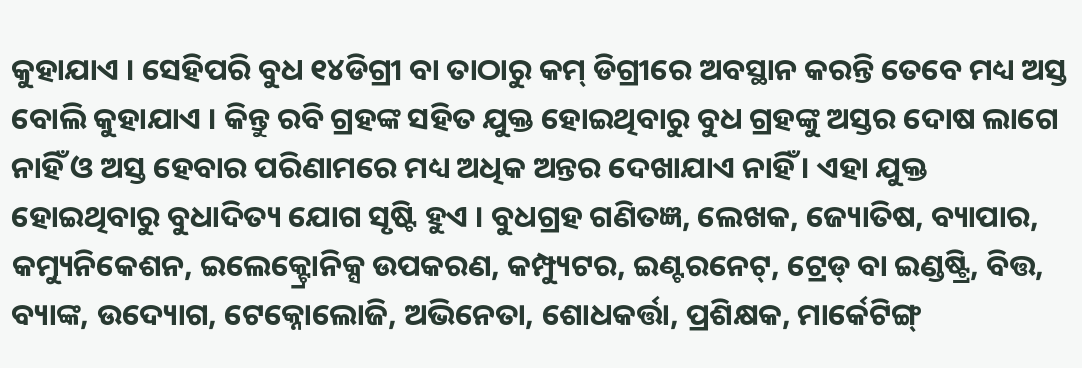କୁହାଯାଏ । ସେହିପରି ବୁଧ ୧୪ଡିଗ୍ରୀ ବା ତାଠାରୁ କମ୍‌ ଡିଗ୍ରୀରେ ଅବସ୍ଥାନ କରନ୍ତି ତେବେ ମଧ୍ୟ ଅସ୍ତ ବୋଲି କୁହାଯାଏ । କିନ୍ତୁ ରବି ଗ୍ରହଙ୍କ ସହିତ ଯୁକ୍ତ ହୋଇଥିବାରୁ ବୁଧ ଗ୍ରହଙ୍କୁ ଅସ୍ତର ଦୋଷ ଲାଗେ ନାହିଁ ଓ ଅସ୍ତ ହେବାର ପରିଣାମରେ ମଧ୍ୟ ଅଧିକ ଅନ୍ତର ଦେଖାଯାଏ ନାହିଁ । ଏହା ଯୁକ୍ତ ହୋଇଥିବାରୁ ବୁଧାଦିତ୍ୟ ଯୋଗ ସୃଷ୍ଟି ହୁଏ । ବୁଧଗ୍ରହ ଗଣିତଜ୍ଞ, ଲେଖକ, ଜ୍ୟୋତିଷ, ବ୍ୟାପାର, କମ୍ୟୁନିକେଶନ, ଇଲେକ୍ଟ୍ରୋନିକ୍ସ ଉପକରଣ, କମ୍ପ୍ୟୁଟର, ଇଣ୍ଟରନେଟ୍‌, ଟ୍ରେଡ୍‌ ବା ଇଣ୍ଡଷ୍ଟ୍ରି, ବିତ୍ତ, ବ୍ୟାଙ୍କ, ଉଦ୍ୟୋଗ, ଟେକ୍ନୋଲୋଜି, ଅଭିନେତା, ଶୋଧକର୍ତ୍ତା, ପ୍ରଶିକ୍ଷକ, ମାର୍କେଟିଙ୍ଗ୍‌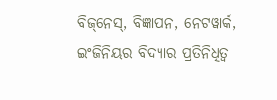ବିଜ୍‌ନେସ୍‌, ବିଜ୍ଞାପନ, ନେଟୱାର୍କ, ଇଂଜିନିୟର ବିଦ୍ୟାର ପ୍ରତିନିଧିତ୍ୱ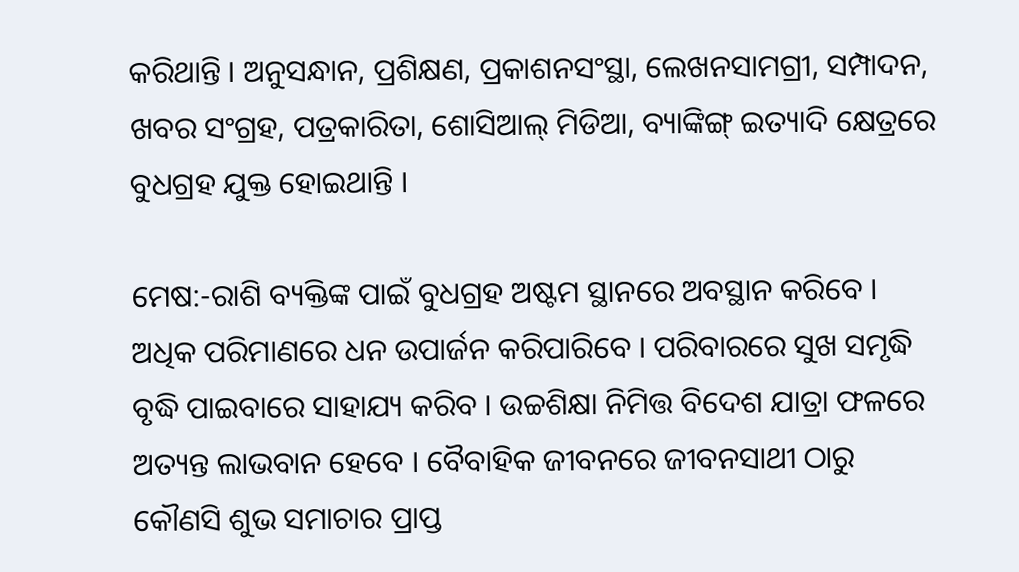କରିଥାନ୍ତି । ଅନୁସନ୍ଧାନ, ପ୍ରଶିକ୍ଷଣ, ପ୍ରକାଶନସଂସ୍ଥା, ଲେଖନସାମଗ୍ରୀ, ସମ୍ପାଦନ, ଖବର ସଂଗ୍ରହ, ପତ୍ରକାରିତା, ଶୋସିଆଲ୍‌ ମିଡିଆ, ବ୍ୟାଙ୍କିଙ୍ଗ୍‌ ଇତ୍ୟାଦି କ୍ଷେତ୍ରରେ ବୁଧଗ୍ରହ ଯୁକ୍ତ ହୋଇଥାନ୍ତି ।

ମେଷ:-ରାଶି ବ୍ୟକ୍ତିଙ୍କ ପାଇଁ ବୁଧଗ୍ରହ ଅଷ୍ଟମ ସ୍ଥାନରେ ଅବସ୍ଥାନ କରିବେ । ଅଧିକ ପରିମାଣରେ ଧନ ଉପାର୍ଜନ କରିପାରିବେ । ପରିବାରରେ ସୁଖ ସମୃଦ୍ଧି ବୃଦ୍ଧି ପାଇବାରେ ସାହାଯ୍ୟ କରିବ । ଉଚ୍ଚଶିକ୍ଷା ନିମିତ୍ତ ବିଦେଶ ଯାତ୍ରା ଫଳରେ ଅତ୍ୟନ୍ତ ଲାଭବାନ ହେବେ । ବୈବାହିକ ଜୀବନରେ ଜୀବନସାଥୀ ଠାରୁ କୌଣସି ଶୁଭ ସମାଚାର ପ୍ରାପ୍ତ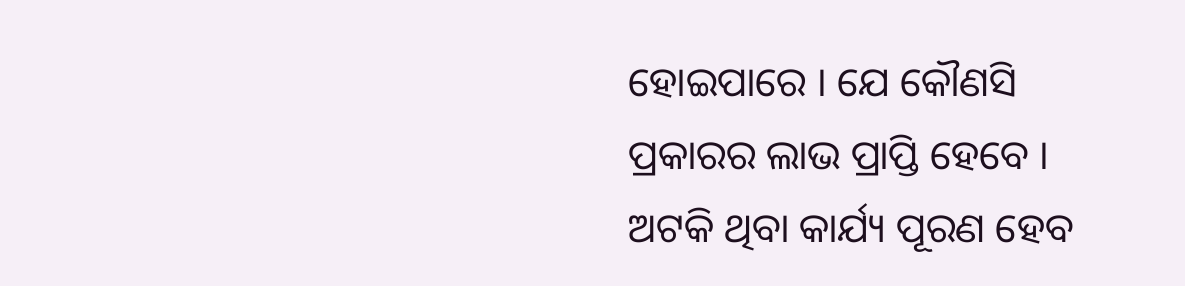ହୋଇପାରେ । ଯେ କୌଣସି ପ୍ରକାରର ଲାଭ ପ୍ରାପ୍ତି ହେବେ । ଅଟକି ଥିବା କାର୍ଯ୍ୟ ପୂରଣ ହେବ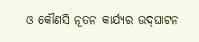ଓ କୌଣସି ନୂତନ କାର୍ଯ୍ୟର ଉଦ୍‌ଘାଟନ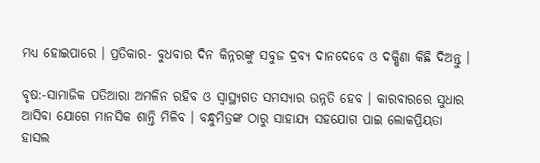ମଧ୍ୟ ହୋଇପାରେ । ପ୍ରତିକାର- ବୁଧବାର ଦିନ କିନ୍ନରଙ୍କୁ ସବୁଜ ଦ୍ରବ୍ୟ ଦାନଦେବେ ଓ ଦକ୍ଷିଣା କିଛି ଦିଅନ୍ତୁ ।

ବୃଷ:-ସାମାଜିକ ପତିଆରା ଅମଳିନ ରହିବ ଓ ସ୍ୱାସ୍ଥ୍ୟଗତ ସମସ୍ୟାର ଉନ୍ନତି ହେବ । କାରବାରରେ ସୁଧାର ଆସିବା ଯୋଗେ ମାନସିକ ଶାନ୍ତି ମିଳିବ । ବନ୍ଧୁମିତ୍ରଙ୍କ ଠାରୁ ସାହାଯ୍ୟ ସହଯୋଗ ପାଇ ଲୋକପ୍ରିୟତା ହାସଲ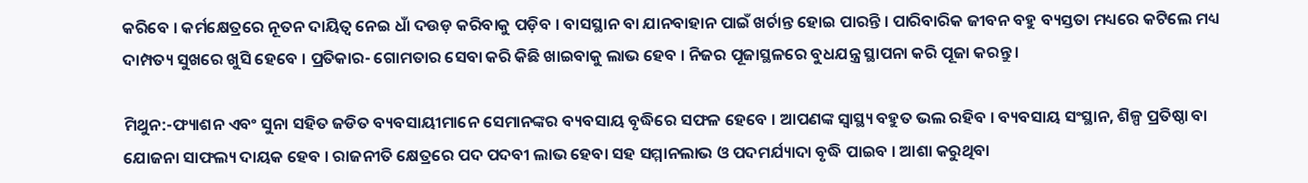କରିବେ । କର୍ମକ୍ଷେତ୍ରରେ ନୂତନ ଦାୟିତ୍ୱ ନେଇ ଧାଁ ଦଉଡ଼ କରିବାକୁ ପଡ଼ିବ । ବାସସ୍ଥାନ ବା ଯାନବାହାନ ପାଇଁ ଖର୍ଚାନ୍ତ ହୋଇ ପାରନ୍ତି । ପାରିବାରିକ ଜୀବନ ବହୁ ବ୍ୟସ୍ତତା ମଧ୍ୟରେ କଟିଲେ ମଧ୍ୟ ଦାମ୍ପତ୍ୟ ସୁଖରେ ଖୁସି ହେବେ । ପ୍ରତିକାର- ଗୋମତାର ସେବା କରି କିଛି ଖାଇବାକୁ ଲାଭ ହେବ । ନିଜର ପୂଜାସ୍ଥଳରେ ବୁଧଯନ୍ତ୍ର ସ୍ଥାପନା କରି ପୂଜା କରନ୍ତୁ ।

ମିଥୁନ:-ଫ୍ୟାଶନ ଏବଂ ସୁନା ସହିତ ଜଡିତ ବ୍ୟବସାୟୀମାନେ ସେମାନଙ୍କର ବ୍ୟବସାୟ ବୃଦ୍ଧିରେ ସଫଳ ହେବେ । ଆପଣଙ୍କ ସ୍ୱାସ୍ଥ୍ୟ ବହୁତ ଭଲ ରହିବ । ବ୍ୟବସାୟ ସଂସ୍ଥାନ, ଶିଳ୍ପ ପ୍ରତିଷ୍ଠା ବା ଯୋଜନା ସାଫଲ୍ୟ ଦାୟକ ହେବ । ରାଜନୀତି କ୍ଷେତ୍ରରେ ପଦ ପଦବୀ ଲାଭ ହେବା ସହ ସମ୍ମାନଲାଭ ଓ ପଦମର୍ଯ୍ୟାଦା ବୃଦ୍ଧି ପାଇବ । ଆଶା କରୁଥିବା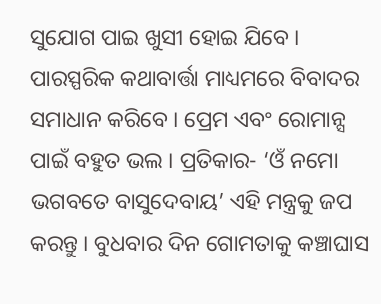ସୁଯୋଗ ପାଇ ଖୁସୀ ହୋଇ ଯିବେ । ପାରସ୍ପରିକ କଥାବାର୍ତ୍ତା ମାଧ୍ୟମରେ ବିବାଦର ସମାଧାନ କରିବେ । ପ୍ରେମ ଏବଂ ରୋମାନ୍ସ ପାଇଁ ବହୁତ ଭଲ । ପ୍ରତିକାର- ‘ଓଁ ନମୋ ଭଗବତେ ବାସୁଦେବାୟ’ ଏହି ମନ୍ତ୍ରକୁ ଜପ କରନ୍ତୁ । ବୁଧବାର ଦିନ ଗୋମତାକୁ କଞ୍ଚାଘାସ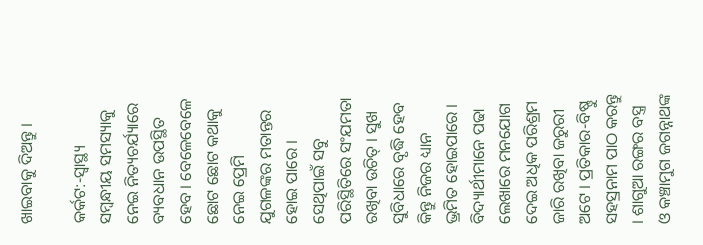ଖାଇବାକୁ ଦିଅନ୍ତୁ ।

କର୍କଟ:-ସ୍ୱାସ୍ଥ୍ୟ ସମ୍ବନ୍ଧୀୟ ସମସ୍ୟାକୁ ନେଇ ନିତ୍ୟଚର୍ଯ୍ୟାରେ ବ୍ୟବଧାନ ଉପସ୍ଥିତ ହେବ । ବେଳେବେଳେ ଛୋଟ ଛୋଟ କଥାକୁ ନେଇ ପ୍ରେମି ଯୁଗଳଙ୍କର ମତାନ୍ତର ହୋଇ ପାରେ । ସେଥିପାଇଁ ସବୁ ପରିସ୍ଥିତିରେ ସଂଯମତା ରଖିବା ଉଚିତ୍ । ସୁଖ ସୁବିଧାରେ ବୃଦ୍ଧି ହେବ କିନ୍ତୁ ନିଜର ଧ୍ୟାନ ଭ୍ରମିତ ହୋଇପାରେ । ବିଦ୍ୟାର୍ଥୀମାନେ ପଢା ଲେଖାରେ ମନଯୋଗ ଦେଇ ଅଧିକ ପରିଶ୍ରମ ଜାରି ରଖିବା ଜରୁରୀ ଅଟେ । ପ୍ରତିକାର-ବିଷ୍ଣୁ ସହସ୍ରନାମ ପାଠ କରନ୍ତୁ । ଶାଗୁଆ ରଙ୍ଗର ବସ୍ତ୍ର ଓ କଞ୍ଚାମୁଗ ଜଗନ୍ନାଥଙ୍କ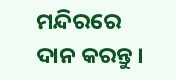ମନ୍ଦିରରେ ଦାନ କରନ୍ତୁ ।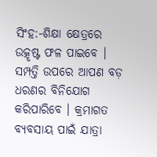ସିଂହ:-ଶିକ୍ଷା କ୍ଷେତ୍ରରେ ଉତ୍କୃଷ୍ଟ ଫଳ ପାଇବେ । ସମ୍ପତ୍ତି ଉପରେ ଆପଣ ବଡ଼ ଧରଣର ବିନିଯୋଗ କରିପାରିବେ । କ୍ରମାଗତ ବ୍ୟବସାୟ ପାଇଁ ଯାତ୍ରା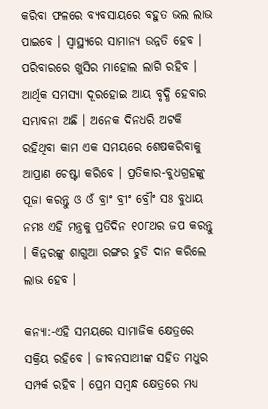କରିବା ଫଳରେ ବ୍ୟବସାୟରେ ବହୁତ ଭଲ ଲାଭ ପାଇବେ । ସ୍ୱାସ୍ଥ୍ୟରେ ସାମାନ୍ୟ ଉନ୍ନତି ହେବ । ପରିବାରରେ ଖୁସିର ମାହୋଲ ଲାଗି ରହିବ । ଆର୍ଥିକ ସମସ୍ୟା ଦୂରହୋଇ ଆୟ ବୃଦ୍ଧି ହେବାର ସମ୍ଭାବନା ଅଛି । ଅନେକ ଦିନଧରି ଅଟକି ରହିଥିବା କାମ ଏକ ସମୟରେ ଶେଷକରିବାକୁ ଆପ୍ରାଣ ଚେଷ୍ଟା କରିବେ । ପ୍ରତିକାର-ବୁଧଗ୍ରହଙ୍କୁ ପୂଜା କରନ୍ତୁ ଓ ଓଁ ବ୍ରାଂ ବ୍ରୀଂ ବ୍ରୌଂ ସଃ ବୁଧାୟ ନମଃ ଏହି ମନ୍ତ୍ରକୁ ପ୍ରତିଦିନ ୧୦୮ଥର ଜପ କରନ୍ତୁ । କିନ୍ନରଙ୍କୁ ଶାଗୁଆ ରଙ୍ଗର ଚୁଡି ଦାନ କରିଲେ ଲାଭ ହେବ ।

କନ୍ୟା:-ଏହି ସମୟରେ ସାମାଜିକ କ୍ଷେତ୍ରରେ ସକ୍ରିୟ ରହିବେ । ଜୀବନସାଥୀଙ୍କ ସହିତ ମଧୁର ସମ୍ପର୍କ ରହିବ । ପ୍ରେମ ସମ୍ବନ୍ଧ କ୍ଷେତ୍ରରେ ମଧ୍ୟ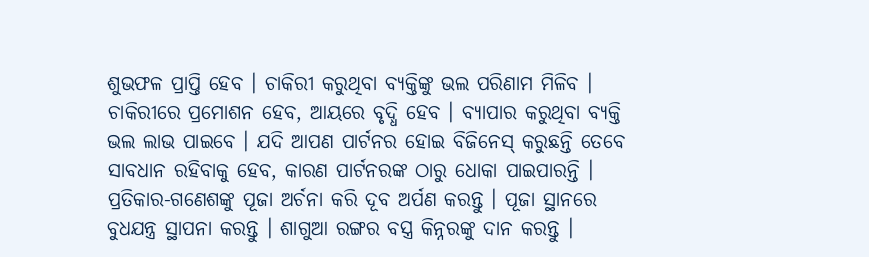ଶୁଭଫଳ ପ୍ରାପ୍ତି ହେବ । ଚାକିରୀ କରୁଥିବା ବ୍ୟକ୍ତିଙ୍କୁ ଭଲ ପରିଣାମ ମିଳିବ । ଚାକିରୀରେ ପ୍ରମୋଶନ ହେବ, ଆୟରେ ବୃଦ୍ଧି ହେବ । ବ୍ୟାପାର କରୁଥିବା ବ୍ୟକ୍ତି ଭଲ ଲାଭ ପାଇବେ । ଯଦି ଆପଣ ପାର୍ଟନର ହୋଇ ବିଜିନେସ୍‌ କରୁଛନ୍ତି ତେବେ ସାବଧାନ ରହିବାକୁ ହେବ, କାରଣ ପାର୍ଟନରଙ୍କ ଠାରୁ ଧୋକା ପାଇପାରନ୍ତି । ପ୍ରତିକାର-ଗଣେଶଙ୍କୁ ପୂଜା ଅର୍ଚନା କରି ଦୂବ ଅର୍ପଣ କରନ୍ତୁ । ପୂଜା ସ୍ଥାନରେ ବୁଧଯନ୍ତ୍ର ସ୍ଥାପନା କରନ୍ତୁ । ଶାଗୁଆ ରଙ୍ଗର ବସ୍ତ୍ର କିନ୍ନରଙ୍କୁ ଦାନ କରନ୍ତୁ ।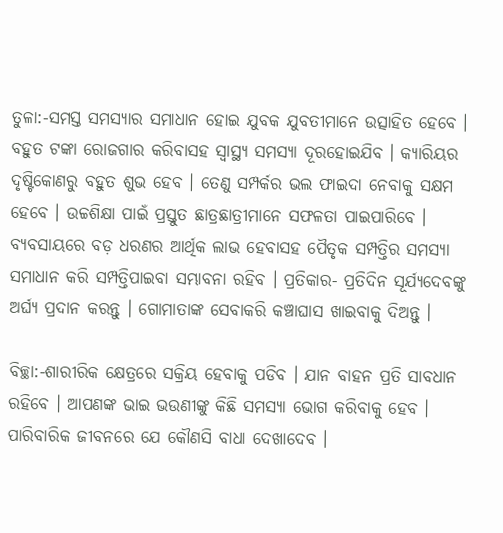ତୁଳା:-ସମସ୍ତ ସମସ୍ୟାର ସମାଧାନ ହୋଇ ଯୁବକ ଯୁବତୀମାନେ ଉତ୍ସାହିତ ହେବେ । ବହୁତ ଟଙ୍କା ରୋଜଗାର କରିବାସହ ସ୍ୱାସ୍ଥ୍ୟ ସମସ୍ୟା ଦୂରହୋଇଯିବ । କ୍ୟାରିୟର ଦୃଷ୍ଟିକୋଣରୁ ବହୁତ ଶୁଭ ହେବ । ତେଣୁ ସମ୍ପର୍କର ଭଲ ଫାଇଦା ନେବାକୁ ସକ୍ଷମ ହେବେ । ଉଚ୍ଚଶିକ୍ଷା ପାଇଁ ପ୍ରସ୍ତୁତ ଛାତ୍ରଛାତ୍ରୀମାନେ ସଫଳତା ପାଇପାରିବେ । ବ୍ୟବସାୟରେ ବଡ଼ ଧରଣର ଆର୍ଥିକ ଲାଭ ହେବାସହ ପୈତୃକ ସମ୍ପତ୍ତିର ସମସ୍ୟା ସମାଧାନ କରି ସମ୍ପତ୍ତିପାଇବା ସମ୍ଭାବନା ରହିବ । ପ୍ରତିକାର- ପ୍ରତିଦିନ ସୂର୍ଯ୍ୟଦେବଙ୍କୁ ଅର୍ଘ୍ୟ ପ୍ରଦାନ କରନ୍ତୁ । ଗୋମାତାଙ୍କ ସେବାକରି କଞ୍ଚାଘାସ ଖାଇବାକୁ ଦିଅନ୍ତୁ ।

ବିଚ୍ଛା:-ଶାରୀରିକ କ୍ଷେତ୍ରରେ ସକ୍ରିୟ ହେବାକୁ ପଡିବ । ଯାନ ବାହନ ପ୍ରତି ସାବଧାନ ରହିବେ । ଆପଣଙ୍କ ଭାଇ ଭଉଣୀଙ୍କୁ କିଛି ସମସ୍ୟା ଭୋଗ କରିବାକୁ ହେବ । ପାରିବାରିକ ଜୀବନରେ ଯେ କୌଣସି ବାଧା ଦେଖାଦେବ ।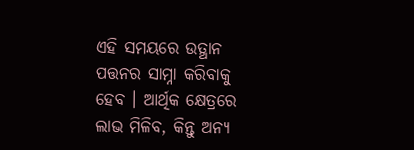ଏହି ସମୟରେ ଉତ୍ଥାନ ପତ୍ତନର ସାମ୍ନା କରିବାକୁ ହେବ । ଆର୍ଥିକ କ୍ଷେତ୍ରରେ ଲାଭ ମିଳିବ, କିନ୍ତୁ ଅନ୍ୟ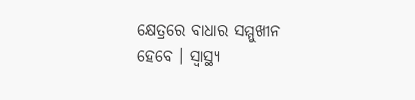କ୍ଷେତ୍ରରେ ବାଧାର ସମ୍ମୁଖୀନ ହେବେ । ସ୍ୱାସ୍ଥ୍ୟ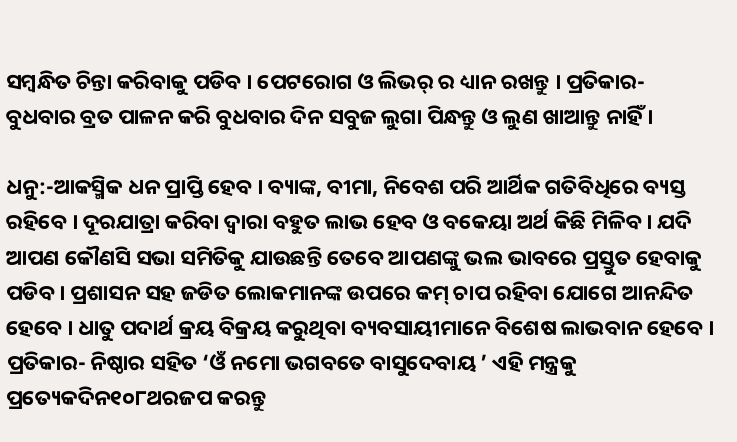ସମ୍ବନ୍ଧିତ ଚିନ୍ତା କରିବାକୁ ପଡିବ । ପେଟରୋଗ ଓ ଲିଭର୍‌ ର ଧ୍ୟାନ ରଖନ୍ତୁ । ପ୍ରତିକାର- ବୁଧବାର ବ୍ରତ ପାଳନ କରି ବୁଧବାର ଦିନ ସବୁଜ ଲୁଗା ପିନ୍ଧନ୍ତୁ ଓ ଲୁଣ ଖାଆନ୍ତୁ ନାହିଁ ।

ଧନୁ:-ଆକସ୍ମିକ ଧନ ପ୍ରାପ୍ତି ହେବ । ବ୍ୟାଙ୍କ, ବୀମା, ନିବେଶ ପରି ଆର୍ଥିକ ଗତିବିଧିରେ ବ୍ୟସ୍ତ ରହିବେ । ଦୂରଯାତ୍ରା କରିବା ଦ୍ଵାରା ବହୁତ ଲାଭ ହେବ ଓ ବକେୟା ଅର୍ଥ କିଛି ମିଳିବ । ଯଦି ଆପଣ କୌଣସି ସଭା ସମିତିକୁ ଯାଉଛନ୍ତି ତେବେ ଆପଣଙ୍କୁ ଭଲ ଭାବରେ ପ୍ରସ୍ତୁତ ହେବାକୁ ପଡିବ । ପ୍ରଶାସନ ସହ ଜଡିତ ଲୋକମାନଙ୍କ ଉପରେ କମ୍ ଚାପ ରହିବା ଯୋଗେ ଆନନ୍ଦିତ ହେବେ । ଧାତୁ ପଦାର୍ଥ କ୍ରୟ ବିକ୍ରୟ କରୁଥିବା ବ୍ୟବସାୟୀମାନେ ବିଶେଷ ଲାଭବାନ ହେବେ । ପ୍ରତିକାର- ନିଷ୍ଠାର ସହିତ ‘ଓଁ ନମୋ ଭଗବତେ ବାସୁଦେବାୟ ’ ଏହି ମନ୍ତ୍ରକୁ ପ୍ରତ୍ୟେକଦିନ୧୦୮ଥରଜପ କରନ୍ତୁ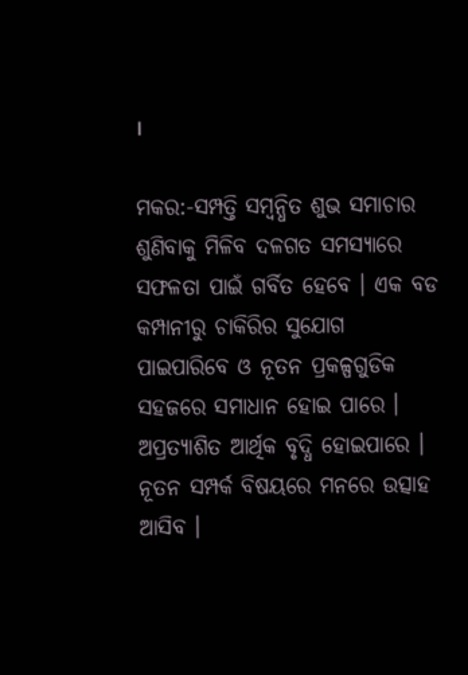।

ମକର:-ସମ୍ପତ୍ତି ସମ୍ବନ୍ଧିତ ଶୁଭ ସମାଚାର ଶୁଣିବାକୁ ମିଳିବ ଦଳଗତ ସମସ୍ୟାରେ ସଫଳତା ପାଇଁ ଗର୍ବିତ ହେବେ । ଏକ ବଡ କମ୍ପାନୀରୁ ଚାକିରିର ସୁଯୋଗ ପାଇପାରିବେ ଓ ନୂତନ ପ୍ରକଳ୍ପଗୁଡିକ ସହଜରେ ସମାଧାନ ହୋଇ ପାରେ । ଅପ୍ରତ୍ୟାଶିତ ଆର୍ଥିକ ବୃଦ୍ଧି ହୋଇପାରେ । ନୂତନ ସମ୍ପର୍କ ବିଷୟରେ ମନରେ ଉତ୍ସାହ ଆସିବ ।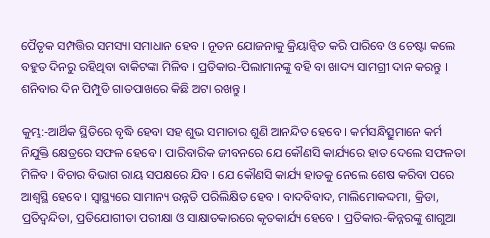ପୈତୃକ ସମ୍ପତ୍ତିର ସମସ୍ୟା ସମାଧାନ ହେବ । ନୂତନ ଯୋଜନାକୁ କ୍ରିୟାନ୍ୱିତ କରି ପାରିବେ ଓ ଚେଷ୍ଟା କଲେ ବହୁତ ଦିନରୁ ରହିଥିବା ବାକିଟଙ୍କା ମିଳିବ । ପ୍ରତିକାର-ପିଲାମାନଙ୍କୁ ବହି ବା ଖାଦ୍ୟ ସାମଗ୍ରୀ ଦାନ କରନ୍ତୁ । ଶନିବାର ଦିନ ପିମ୍ପୁଡି ଗାତପାଖରେ କିଛି ଅଟା ରଖନ୍ତୁ ।

କୁମ୍ଭ:-ଆର୍ଥିକ ସ୍ଥିତିରେ ବୃଦ୍ଧି ହେବା ସହ ଶୁଭ ସମାଚାର ଶୁଣି ଆନନ୍ଦିତ ହେବେ । କର୍ମସନ୍ଧିତ୍ସୁମାନେ କର୍ମ ନିଯୁକ୍ତି କ୍ଷେତ୍ରରେ ସଫଳ ହେବେ । ପାରିବାରିକ ଜୀବନରେ ଯେ କୌଣସି କାର୍ଯ୍ୟରେ ହାତ ଦେଲେ ସଫଳତା ମିଳିବ । ବିଚାର ବିଭାଗ ରାୟ ସପକ୍ଷରେ ଯିବ । ଯେ କୌଣସି କାର୍ଯ୍ୟ ହାତକୁ ନେଲେ ଶେଷ କରିବା ପରେ ଆଶ୍ୱସ୍ଥି ହେବେ । ସ୍ୱାସ୍ଥ୍ୟରେ ସାମାନ୍ୟ ଉନ୍ନତି ପରିଲିକ୍ଷିତ ହେବ । ବାଦବିବାଦ, ମାଲିମୋକଦ୍ଦମା, କ୍ରିଡା, ପ୍ରତିଦ୍ଵନ୍ଦିତା, ପ୍ରତିଯୋଗୀତା ପରୀକ୍ଷା ଓ ସାକ୍ଷାତକାରରେ କୃତକାର୍ଯ୍ୟ ହେବେ । ପ୍ରତିକାର-କିନ୍ନରଙ୍କୁ ଶାଗୁଆ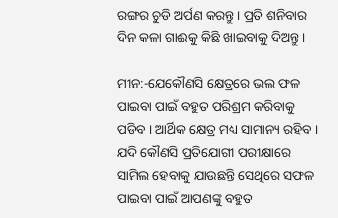ରଙ୍ଗର ଚୁଡି ଅର୍ପଣ କରନ୍ତୁ । ପ୍ରତି ଶନିବାର ଦିନ କଳା ଗାଈକୁ କିଛି ଖାଇବାକୁ ଦିଅନ୍ତୁ ।

ମୀନ:-ଯେକୌଣସି କ୍ଷେତ୍ରରେ ଭଲ ଫଳ ପାଇବା ପାଇଁ ବହୁତ ପରିଶ୍ରମ କରିବାକୁ ପଡିବ । ଆର୍ଥିକ କ୍ଷେତ୍ର ମଧ୍ୟ ସାମାନ୍ୟ ରହିବ । ଯଦି କୌଣସି ପ୍ରତିଯୋଗୀ ପରୀକ୍ଷାରେ ସାମିଲ ହେବାକୁ ଯାଉଛନ୍ତି ସେଥିରେ ସଫଳ ପାଇବା ପାଇଁ ଆପଣଙ୍କୁ ବହୁତ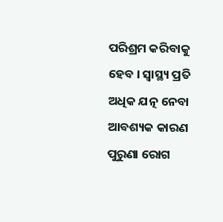ପରିଶ୍ରମ କରିବାକୁ ହେବ । ସ୍ୱାସ୍ଥ୍ୟ ପ୍ରତି ଅଧିକ ଯତ୍ନ ନେବା ଆବଶ୍ୟକ କାରଣ ପୁରୁଣା ରୋଗ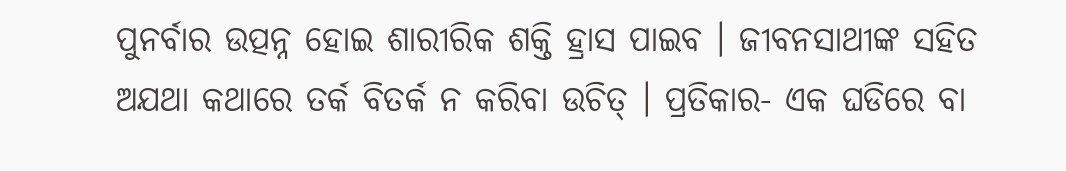ପୁନର୍ବାର ଉତ୍ପନ୍ନ ହୋଇ ଶାରୀରିକ ଶକ୍ତି ହ୍ରାସ ପାଇବ । ଜୀବନସାଥୀଙ୍କ ସହିତ ଅଯଥା କଥାରେ ତର୍କ ବିତର୍କ ନ କରିବା ଉଚିତ୍ । ପ୍ରତିକାର- ଏକ ଘଡିରେ ବା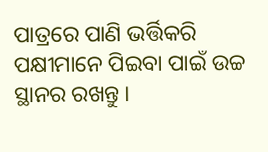ପାତ୍ରରେ ପାଣି ଭର୍ତ୍ତିକରି ପକ୍ଷୀମାନେ ପିଇବା ପାଇଁ ଉଚ୍ଚ ସ୍ଥାନର ରଖନ୍ତୁ ।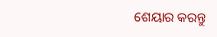ଶେୟାର କରନ୍ତୁ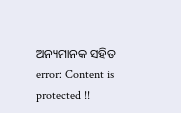ଅନ୍ୟମାନକ ସହିତ
error: Content is protected !!